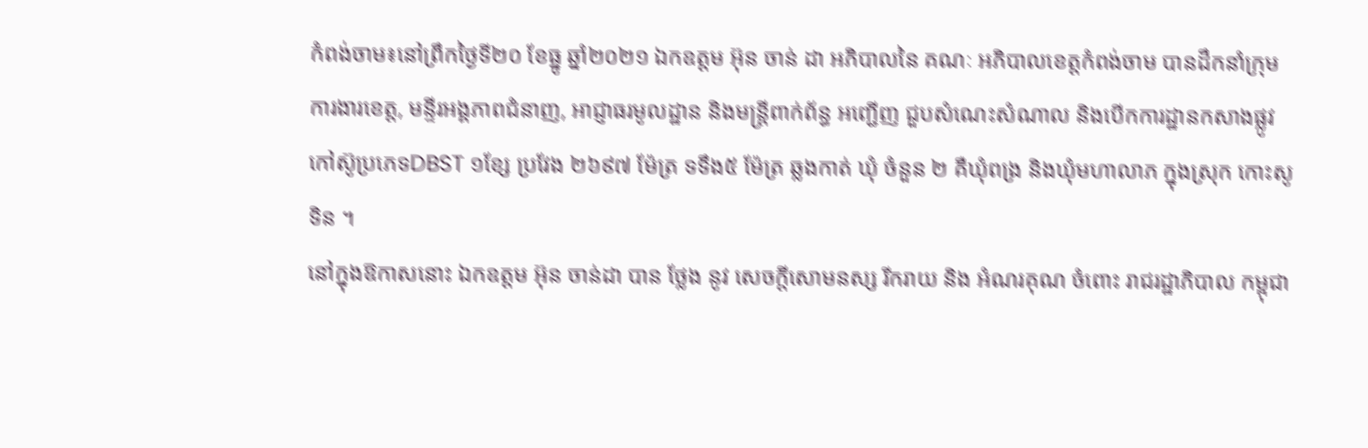កំពង់ចាម៖នៅព្រឹកថ្ងៃទី២០ ខែធ្នូ ឆ្នាំ២០២១ ឯកឧត្ដម អ៊ុន ចាន់ ដា អភិបាលនៃ គណៈ អភិបាលខេត្តកំពង់ចាម បានដឹកនាំក្រុមការងារខេត្ត, មន្ទីរអង្គភាពជំនាញ, អាជ្ញាធរមូលដ្ឋាន និងមន្ត្រីពាក់ព័ន្ធ អញ្ជើញ ជួបសំណេះសំណាល និងបើកការដ្ឋានកសាងផ្លូវកៅស៊ូប្រភេទDBST ១ខ្សែ ប្រវែង ២៦៩៧ ម៉ែត្រ ទទឹង៥ ម៉ែត្រ ឆ្លងកាត់ ឃុំ ចំនួន ២ គឺឃុំពង្រ និងឃុំមហាលាភ ក្នុងស្រុក កោះសូទិន ។
នៅក្នុងឱកាសនោះ ឯកឧត្តម អ៊ុន ចាន់ដា បាន ថ្លែង នូវ សេចក្តីសោមនស្ស រីករាយ និង អំណរគុណ ចំពោះ រាជរដ្ឋាភិបាល កម្ពុជា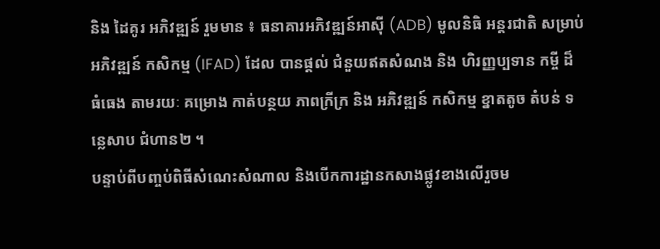និង ដៃគូរ អភិវឌ្ឍន៍ រួមមាន ៖ ធនាគារអភិវឌ្ឍន៍អាស៊ី (ADB) មូលនិធិ អន្តរជាតិ សម្រាប់ អភិវឌ្ឍន៍ កសិកម្ម (IFAD) ដែល បានផ្តល់ ជំនួយឥតសំណង និង ហិរញ្ញប្បទាន កម្ចី ដ៏ ធំធេង តាមរយៈ គម្រោង កាត់បន្ថយ ភាពក្រីក្រ និង អភិវឌ្ឍន៍ កសិកម្ម ខ្នាតតូច តំបន់ ទន្លេសាប ជំហាន២ ។
បន្ទាប់ពីបញ្ចប់ពិធីសំណេះសំណាល និងបើកការដ្ឋានកសាងផ្លូវខាងលើរួចម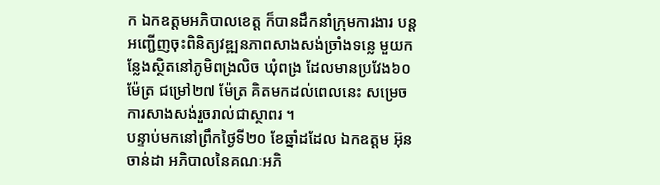ក ឯកឧត្តមអភិបាលខេត្ត ក៏បានដឹកនាំក្រុមការងារ បន្តអញ្ជើញចុះពិនិត្យវឌ្ឍនភាពសាងសង់ច្រាំងទន្លេ មួយកន្លែងស្ថិតនៅភូមិពង្រលិច ឃុំពង្រ ដែលមានប្រវែង៦០ ម៉ែត្រ ជម្រៅ២៧ ម៉ែត្រ គិតមកដល់ពេលនេះ សម្រេចការសាងសង់រួចរាល់ជាស្ថាពរ ។
បន្ទាប់មកនៅព្រឹកថ្ងៃទី២០ ខែឆ្នាំដដែល ឯកឧត្ដម អ៊ុន ចាន់ដា អភិបាលនៃគណៈអភិ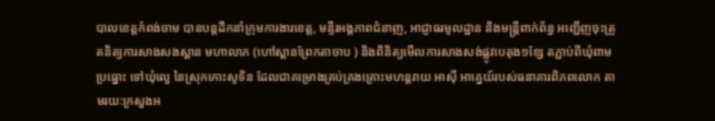បាលខេត្តកំពង់ចាម បានបន្តដឹកនាំក្រុមការងារខេត្ត, មន្ទីរអង្គភាពជំនាញ, អាជ្ញាធរមូលដ្ឋាន និងមន្ត្រីពាក់ព័ន្ធ អញ្ជើញចុះត្រួតនិត្យការសាងសងស្ពាន មហាលាភ (ហៅស្ពានព្រែកតាចាប ) និងពិនិត្យមើលការសាងសង់ផ្លូវបេតុង១ខ្សែ តភ្ជាប់ពីឃុំពាមប្រធ្នោះ ទៅឃុំល្វេ នៃស្រុកកោះសូទិន ដែលជាគម្រោងគ្រប់គ្រងគ្រោះមហន្តរាយ អាសុី អាគ្នេយ៍របស់ធនាគារពិភពលោក តាមរយ:ក្រសួងអ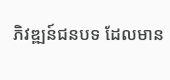ភិវឌ្ឍន៍ជនបទ ដែលមាន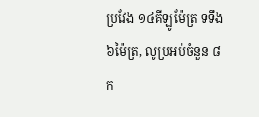ប្រវែង ១៤គីឡូម៉ែត្រ ទទឹង ៦ម៉ៃត្រ, លូប្រអប់ចំនួន ៨ក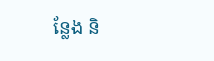ន្លែង និ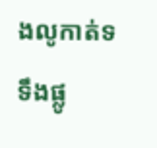ងលូកាត់ទទឹងផ្លូ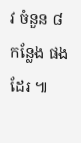វ ចំនួន ៨កន្លែង ផងដែរ ៕